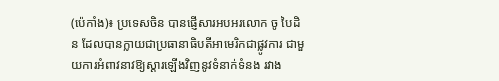(ប៉េកាំង)៖ ប្រទេសចិន បានផ្ញើសារអបអរលោក ចូ បៃដិន ដែលបានក្លាយជាប្រធានាធិបតីអាមេរិកជាផ្លូវការ ជាមួយការអំពាវនាវឱ្យស្ដារឡើងវិញនូវទំនាក់ទំនង រវាង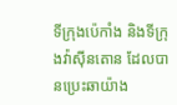ទីក្រុងប៉េកាំង និងទីក្រុងវ៉ាស៊ីនតោន ដែលបានប្រេះឆាយ៉ាង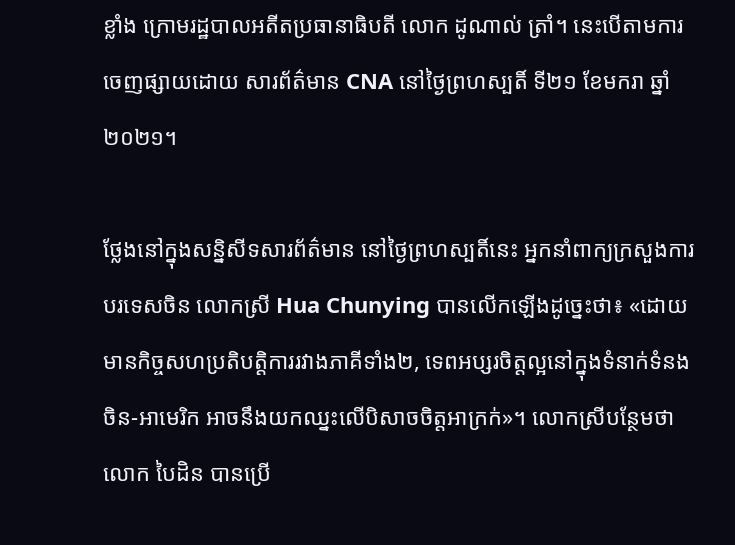ខ្លាំង ក្រោមរដ្ឋបាលអតីតប្រធានាធិបតី លោក ដូណាល់ ត្រាំ។ នេះបើតាមការចេញផ្សាយដោយ សារព័ត៌មាន CNA នៅថ្ងៃព្រហស្បតិ៍ ទី២១ ខែមករា ឆ្នាំ២០២១។

ថ្លែងនៅក្នុងសន្និសីទសារព័ត៌មាន នៅថ្ងៃព្រហស្បតិ៍នេះ អ្នកនាំពាក្យក្រសួងការបរទេសចិន លោកស្រី Hua Chunying បានលើកឡើងដូច្នេះថា៖ «ដោយមានកិច្ចសហប្រតិបត្តិការរវាងភាគីទាំង២, ទេពអប្សរចិត្តល្អនៅក្នុងទំនាក់ទំនងចិន-អាមេរិក អាចនឹងយកឈ្នះលើបិសាចចិត្តអាក្រក់»។ លោកស្រីបន្ថែមថា លោក បៃដិន បានប្រើ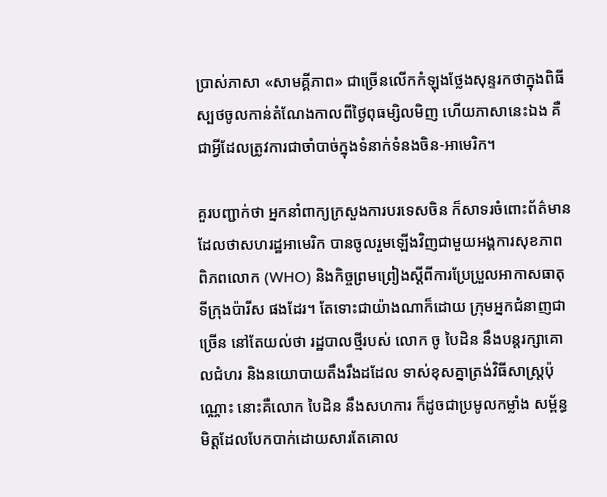ប្រាស់ភាសា «សាមគ្គីភាព» ជាច្រើនលើកកំឡុងថ្លែងសុន្ទរកថាក្នុងពិធីស្បថចូលកាន់តំណែងកាលពីថ្ងៃពុធម្សិលមិញ ហើយភាសានេះឯង គឺជាអ្វីដែលត្រូវការជាចាំបាច់ក្នុងទំនាក់ទំនងចិន-អាមេរិក។

គួរបញ្ជាក់ថា អ្នកនាំពាក្យក្រសួងការបរទេសចិន ក៏សាទរចំពោះព័ត៌មានដែលថាសហរដ្ឋអាមេរិក បានចូលរួមឡើងវិញជាមួយអង្គការសុខភាពពិភពលោក (WHO) និងកិច្ចព្រមព្រៀងស្ដីពីការប្រែប្រួលអាកាសធាតុទីក្រុងប៉ារីស ផងដែរ។ តែទោះជាយ៉ាងណាក៏ដោយ ក្រុមអ្នកជំនាញជាច្រើន នៅតែយល់ថា រដ្ឋបាលថ្មីរបស់ លោក ចូ បៃដិន នឹងបន្តរក្សាគោលជំហរ និងនយោបាយតឹងរឹងដដែល ទាស់ខុសគ្នាត្រង់វិធីសាស្ត្រប៉ុណ្ណោះ នោះគឺលោក បៃដិន នឹងសហការ ក៏ដូចជាប្រមូលកម្លាំង សម្ព័ន្ធមិត្តដែលបែកបាក់ដោយសារតែគោល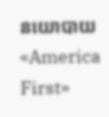នយោបាយ «America First»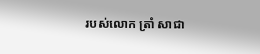របស់លោក ត្រាំ សាជា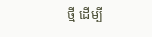ថ្មី ដើម្បី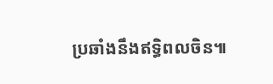ប្រឆាំងនឹងឥទ្ធិពលចិន៕